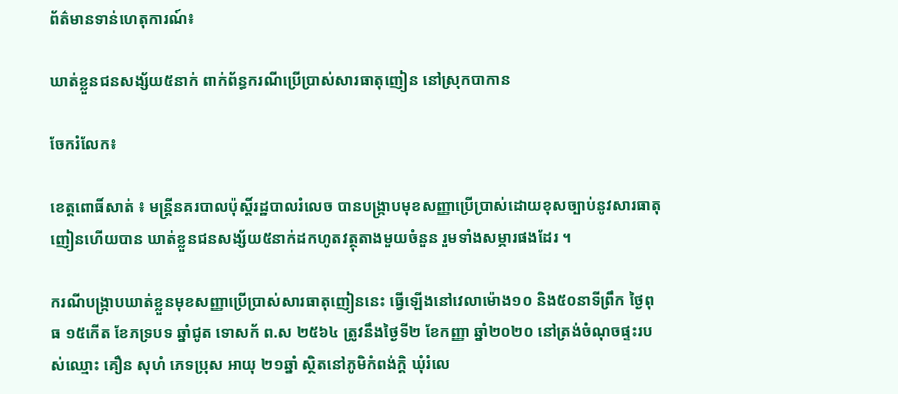ព័ត៌មានទាន់ហេតុការណ៍៖

ឃាត់ខ្លួនជនសង្ស័យ៥នាក់ ពាក់ព័ន្ធករណីប្រើប្រាស់សារធាតុញៀន នៅស្រុកបាកាន

ចែករំលែក៖

ខេត្តពោធិ៍សាត់ ៖ មន្រ្តីនគរបាលប៉ុស្តិ៍រដ្ឋបាលរំលេច បានបង្រ្កាបមុខសញ្ញាប្រើប្រាស់ដោយខុសច្បាប់នូវសារធាតុញៀនហើយបាន ឃាត់ខ្លួនជនសង្ស័យ៥នាក់ដកហូតវត្ថុតាងមួយចំនួន រួមទាំងសម្ភារផងដែរ ។

ករណីបង្រ្កាបឃាត់ខ្លួនមុខសញ្ញាប្រើប្រាស់សារធាតុញៀននេះ ធ្វើឡើងនៅវេលាម៉ោង១០ និង៥០នាទីព្រឹក ថ្ងៃពុធ ១៥កើត ខែភទ្របទ ឆ្នាំជូត ទោសក័ ព.ស ២៥៦៤ ត្រូវនឹងថ្ងៃទី២ ខែកញ្ញា ឆ្នាំ២០២០ នៅត្រង់ចំណុចផ្ទះរបស់ឈ្មោះ គឿន សុហំ ភេទប្រុស អាយុ ២១ឆ្នាំ ស្ថិតនៅភូមិកំពង់ក្ដិ ឃុំរំលេ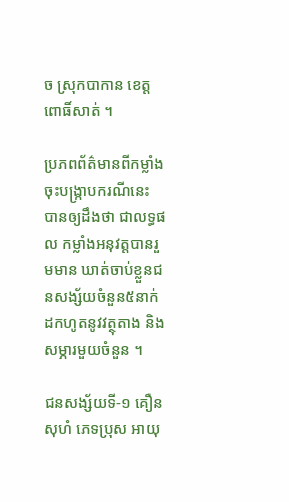ច ស្រុកបាកាន ខេត្តពោធិ៍សាត់ ។

ប្រភពព័ត៌មានពីកម្លាំងចុះបង្រ្កាបករណីនេះ បានឲ្យដឹងថា ជាលទ្ធផល កម្លាំងអនុវត្តបានរួមមាន ឃាត់ចាប់ខ្លួនជនសង្ស័យចំនួន៥នាក់ ដកហូតនូវវត្ថុតាង និងសម្ភារមួយចំនួន ។

ជនសង្ស័យទី-១ គឿន សុហំ ភេទប្រុស អាយុ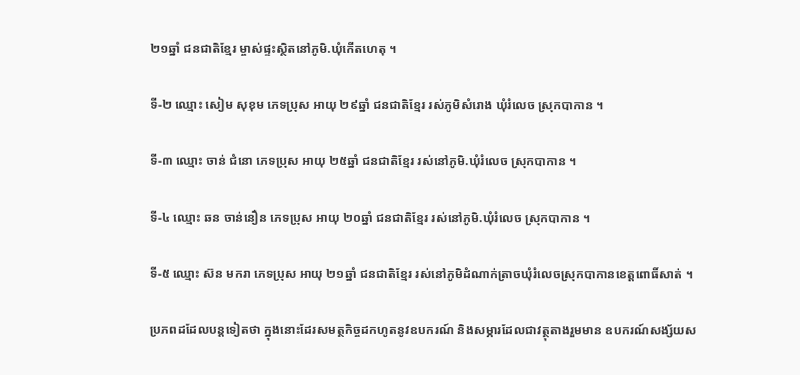២១ឆ្នាំ ជនជាតិខ្មែរ ម្ចាស់ផ្ទះស្ថិតនៅភូមិ.ឃុំកើតហេតុ ។

ទី-២ ឈ្មោះ សៀម សុខុម ភេទប្រុស អាយុ ២៩ឆ្នាំ ជនជាតិខ្មែរ រស់ភូមិសំរោង ឃុំរំលេច ស្រុកបាកាន ។

ទី-៣ ឈ្មោះ ចាន់ ជំនោ ភេទប្រុស អាយុ ២៥ឆ្នាំ ជនជាតិខ្មែរ រស់នៅភូមិ.ឃុំរំលេច ស្រុកបាកាន ។

ទី-៤ ឈ្មោះ ឆន ចាន់នឿន ភេទប្រុស អាយុ ២០ឆ្នាំ ជនជាតិខ្មែរ រស់នៅភូមិ.ឃុំរំលេច ស្រុកបាកាន ។

ទី-៥ ឈ្មោះ ស៊ន មករា ភេទប្រុស អាយុ ២១ឆ្នាំ ជនជាតិខ្មែរ រស់នៅភូមិដំណាក់ត្រាចឃុំរំលេចស្រុកបាកានខេត្តពោធិ៍សាត់ ។

ប្រភពដដែលបន្តទៀតថា ក្នុងនោះដែរសមត្ថកិច្ចដកហូតនូវឧបករណ៍ និងសម្ភារដែលជាវត្ថុតាងរួមមាន ឧបករណ៍សង្ស័យស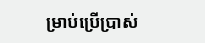ម្រាប់ប្រើប្រាស់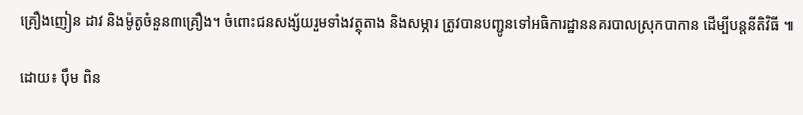គ្រឿងញៀន ដាវ និងម៉ូតូចំនួន៣គ្រឿង។ ចំពោះជនសង្ស័យរួមទាំងវត្ថុតាង និងសម្ភារ ត្រូវបានបញ្ជូនទៅអធិការដ្ឋាននគរបាលស្រុកបាកាន ដើម្បីបន្តនីតិវិធី ៕

ដោយ៖ បុឹម ពិន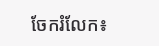ចែករំលែក៖